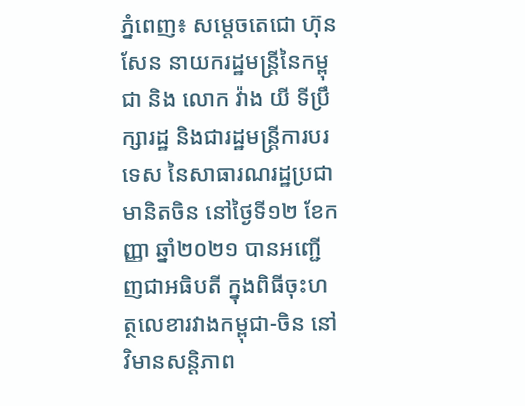ភ្នំពេញ៖ សម្តេចតេជោ ហ៊ុន សែន នាយករដ្ឋមន្ត្រីនៃកម្ពុជា និង លោក វ៉ាង យី ទីប្រឹក្សារដ្ឋ និងជារដ្ឋមន្ត្រីការបរទេស នៃសាធារណរដ្ឋប្រជាមានិតចិន នៅថ្ងៃទី១២ ខែកញ្ញា ឆ្នាំ២០២១ បានអញ្ជើញជាអធិបតី ក្នុងពិធីចុះហត្ថលេខារវាងកម្ពុជា-ចិន នៅវិមានសន្តិភាព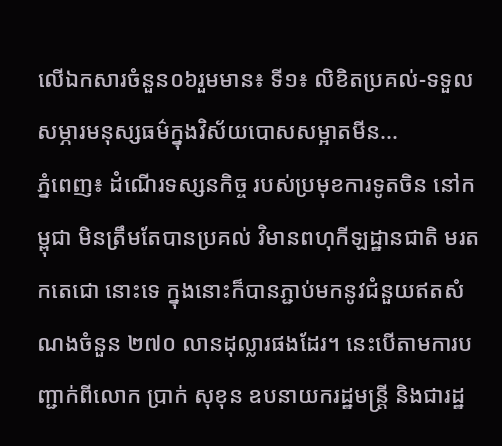លើឯកសារចំនួន០៦រួមមាន៖ ទី១៖ លិខិតប្រគល់-ទទួល សម្ភារមនុស្សធម៌ក្នុងវិស័យបោសសម្អាតមីន...
ភ្នំពេញ៖ ដំណើរទស្សនកិច្ច របស់ប្រមុខការទូតចិន នៅកម្ពុជា មិនត្រឹមតែបានប្រគល់ វិមានពហុកីឡដ្ឋានជាតិ មរតកតេជោ នោះទេ ក្នុងនោះក៏បានភ្ជាប់មកនូវជំនួយឥតសំណងចំនួន ២៧០ លានដុល្លារផងដែរ។ នេះបើតាមការបញ្ជាក់ពីលោក ប្រាក់ សុខុន ឧបនាយករដ្ឋមន្រ្តី និងជារដ្ឋ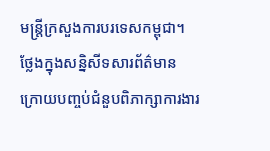មន្រ្តីក្រសួងការបរទេសកម្ពុជា។ ថ្លែងក្នុងសន្និសីទសារព័ត៌មាន ក្រោយបញ្ចប់ជំនួបពិភាក្សាការងារ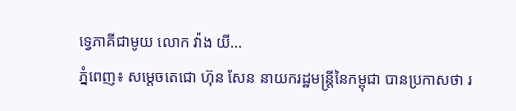ទ្វេភាគីជាមូយ លោក វ៉ាង យី...
ភ្នំពេញ៖ សម្តេចតេជោ ហ៊ុន សែន នាយករដ្ឋមន្រ្តីនៃកម្ពុជា បានប្រកាសថា រ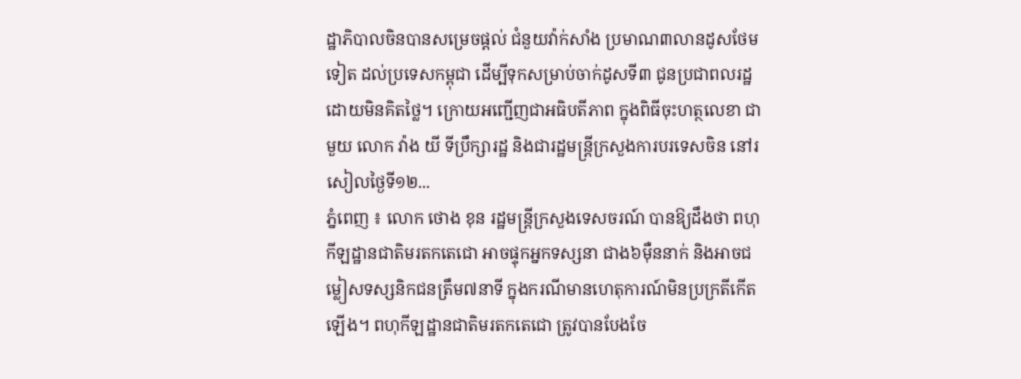ដ្ឋាភិបាលចិនបានសម្រេចផ្តល់ ជំនួយវ៉ាក់សាំង ប្រមាណ៣លានដូសថែមទៀត ដល់ប្រទេសកម្ពុជា ដើម្បីទុកសម្រាប់ចាក់ដូសទី៣ ជូនប្រជាពលរដ្ឋ ដោយមិនគិតថ្លៃ។ ក្រោយអញ្ជើញជាអធិបតីភាព ក្នុងពិធីចុះហត្ថលេខា ជាមួយ លោក វ៉ាង យី ទីប្រឹក្សារដ្ឋ និងជារដ្ឋមន្រ្តីក្រសួងការបរទេសចិន នៅរសៀលថ្ងៃទី១២...
ភ្នំពេញ ៖ លោក ថោង ខុន រដ្ឋមន្ដ្រីក្រសួងទេសចរណ៍ បានឱ្យដឹងថា ពហុកីឡដ្ឋានជាតិមរតកតេជោ អាចផ្ទុកអ្នកទស្សនា ជាង៦ម៉ឺននាក់ និងអាចជម្លៀសទស្សនិកជនត្រឹម៧នាទី ក្នុងករណីមានហេតុការណ៍មិនប្រក្រតីកើតឡើង។ ពហុកីឡដ្ឋានជាតិមរតកតេជោ ត្រូវបានបែងចែ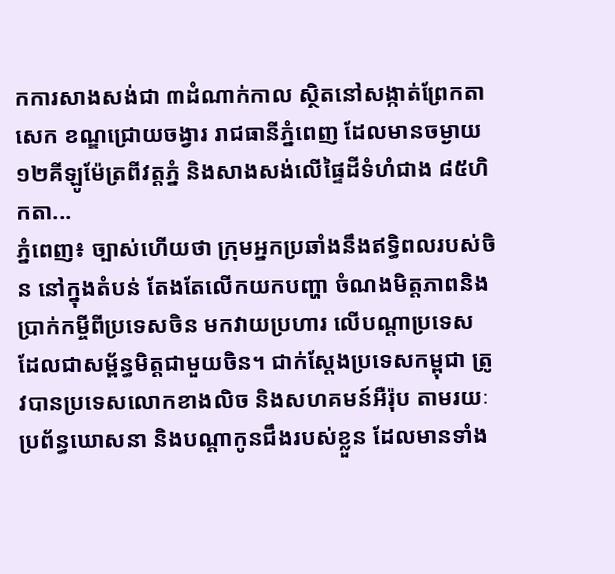កការសាងសង់ជា ៣ដំណាក់កាល ស្ថិតនៅសង្កាត់ព្រែកតាសេក ខណ្ឌជ្រោយចង្វារ រាជធានីភ្នំពេញ ដែលមានចម្ងាយ ១២គីឡូម៉ែត្រពីវត្តភ្នំ និងសាងសង់លើផ្ទៃដីទំហំជាង ៨៥ហិកតា...
ភ្នំពេញ៖ ច្បាស់ហើយថា ក្រុមអ្នកប្រឆាំងនឹងឥទ្ធិពលរបស់ចិន នៅក្នុងតំបន់ តែងតែលើកយកបញ្ហា ចំណងមិត្តភាពនិងប្រាក់កម្ចីពីប្រទេសចិន មកវាយប្រហារ លើបណ្ដាប្រទេស ដែលជាសម្ព័ន្ធមិត្តជាមួយចិន។ ជាក់ស្ដែងប្រទេសកម្ពុជា ត្រូវបានប្រទេសលោកខាងលិច និងសហគមន៍អឺរ៉ុប តាមរយៈប្រព័ន្ធឃោសនា និងបណ្ដាកូនជឹងរបស់ខ្លួន ដែលមានទាំង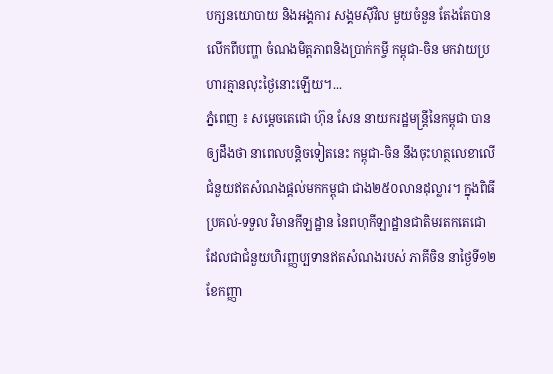បក្សនយោបាយ និងអង្គការ សង្គមស៊ីវិល មួយចំនួន តែងតែបានលើកពីបញ្ហា ចំណងមិត្តភាពនិងប្រាក់កម្ចី កម្ពុជា-ចិន មកវាយប្រហារគ្មានលុះថ្ងៃនោះឡើយ។...
ភ្នំពេញ ៖ សម្ដេចតេជោ ហ៊ុន សែន នាយករដ្ឋមន្ដ្រីនៃកម្ពុជា បានឲ្យដឹងថា នាពេលបន្តិចទៀតនេះ កម្ពុជា-ចិន នឹងចុះហត្ថលេខាលើជំនួយឥតសំណងផ្ដល់មកកម្ពុជា ជាង២៥០លានដុល្លារ។ ក្នុងពិធីប្រគល់-ទទួល វិមានកីឡដ្ឋាន នៃពហុកីឡាដ្ឋានជាតិមរតកតេជោ ដែលជាជំនួយហិរញ្ញប្បទានឥតសំណងរបស់ ភាគីចិន នាថ្ងៃទី១២ ខែកញ្ញា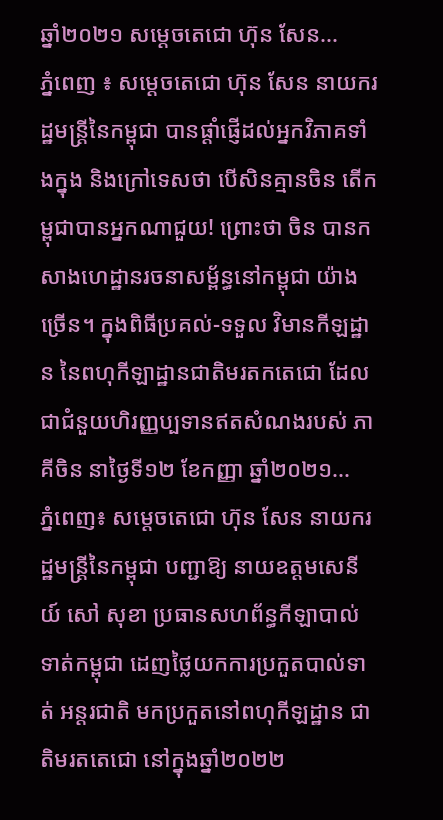ឆ្នាំ២០២១ សម្ដេចតេជោ ហ៊ុន សែន...
ភ្នំពេញ ៖ សម្ដេចតេជោ ហ៊ុន សែន នាយករដ្ឋមន្ដ្រីនៃកម្ពុជា បានផ្ដាំផ្ញើដល់អ្នកវិភាគទាំងក្នុង និងក្រៅទេសថា បើសិនគ្មានចិន តើកម្ពុជាបានអ្នកណាជួយ! ព្រោះថា ចិន បានកសាងហេដ្ឋានរចនាសម្ព័ន្ធនៅកម្ពុជា យ៉ាងច្រើន។ ក្នុងពិធីប្រគល់-ទទួល វិមានកីឡដ្ឋាន នៃពហុកីឡាដ្ឋានជាតិមរតកតេជោ ដែលជាជំនួយហិរញ្ញប្បទានឥតសំណងរបស់ ភាគីចិន នាថ្ងៃទី១២ ខែកញ្ញា ឆ្នាំ២០២១...
ភ្នំពេញ៖ សម្ដេចតេជោ ហ៊ុន សែន នាយករដ្ឋមន្រ្តីនៃកម្ពុជា បញ្ជាឱ្យ នាយឧត្តមសេនីយ៍ សៅ សុខា ប្រធានសហព័ន្ធកីឡាបាល់ទាត់កម្ពុជា ដេញថ្លៃយកការប្រកួតបាល់ទាត់ អន្តរជាតិ មកប្រកួតនៅពហុកីឡដ្ឋាន ជាតិមរតតេជោ នៅក្នុងឆ្នាំ២០២២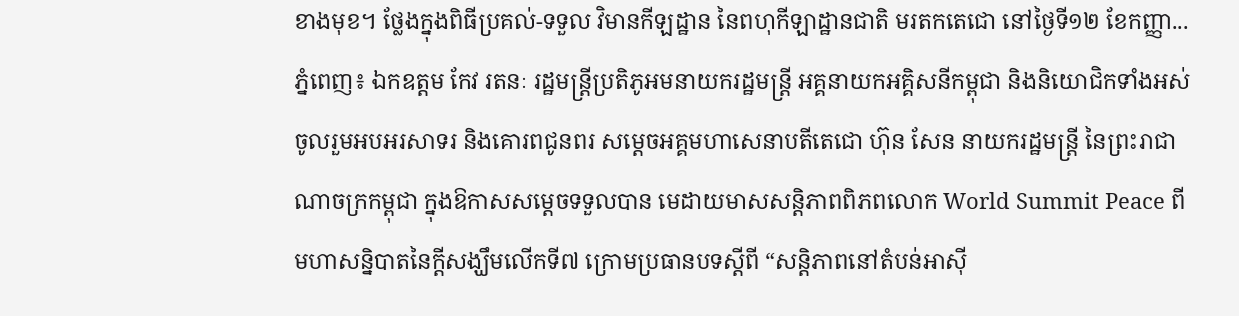ខាងមុខ។ ថ្លែងក្នុងពិធីប្រគល់-ទទួល វិមានកីឡដ្ឋាន នៃពហុកីឡាដ្ឋានជាតិ មរតកតេជោ នៅថ្ងៃទី១២ ខែកញ្ញា...
ភ្នំពេញ៖ ឯកឧត្តម កែវ រតនៈ រដ្ឋមន្ត្រីប្រតិភូអមនាយករដ្ឋមន្ត្រី អគ្គនាយកអគ្គិសនីកម្ពុជា និងនិយោជិកទាំងអស់ ចូលរួមអបអរសាទរ និងគោរពជូនពរ សម្តេចអគ្គមហាសេនាបតីតេជោ ហ៊ុន សែន នាយករដ្ឋមន្ត្រី នៃព្រះរាជាណាចក្រកម្ពុជា ក្នុងឱកាសសម្តេចទទួលបាន មេដាយមាសសន្តិភាពពិភពលោក World Summit Peace ពីមហាសន្និបាតនៃក្តីសង្ឃឹមលើកទី៧ ក្រោមប្រធានបទស្តីពី “សន្តិភាពនៅតំបន់អាស៊ី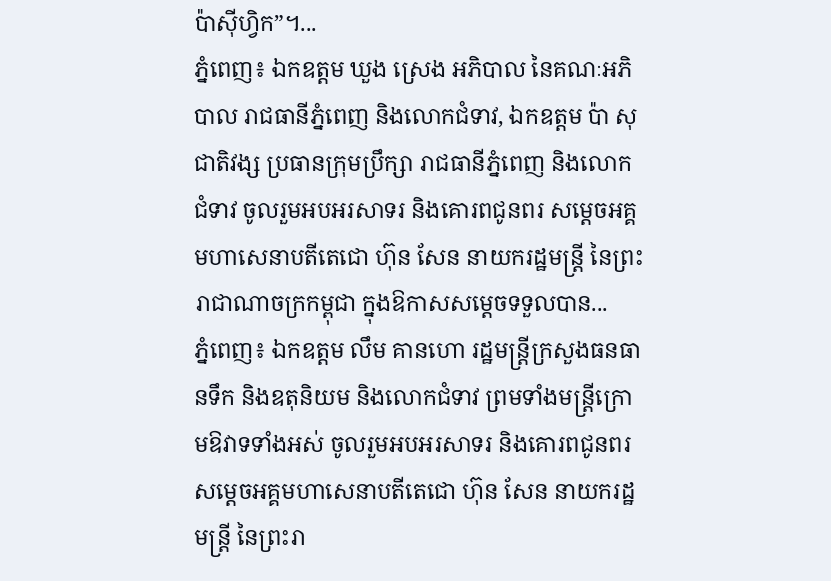ប៉ាស៊ីហ្វិក”។...
ភ្នំពេញ៖ ឯកឧត្តម ឃួង ស្រេង អភិបាល នៃគណៈអភិបាល រាជធានីភ្នំពេញ និងលោកជំទាវ, ឯកឧត្តម ប៉ា សុជាតិវង្ស ប្រធានក្រុមប្រឹក្សា រាជធានីភ្នំពេញ និងលោកជំទាវ ចូលរួមអបអរសាទរ និងគោរពជូនពរ សម្តេចអគ្គមហាសេនាបតីតេជោ ហ៊ុន សែន នាយករដ្ឋមន្ត្រី នៃព្រះរាជាណាចក្រកម្ពុជា ក្នុងឱកាសសម្តេចទទួលបាន...
ភ្នំពេញ៖ ឯកឧត្តម លឹម គានហោ រដ្ឋមន្ត្រីក្រសួងធនធានទឹក និងឧតុនិយម និងលោកជំទាវ ព្រមទាំងមន្ត្រីក្រោមឱវាទទាំងអស់ ចូលរួមអបអរសាទរ និងគោរពជូនពរ សម្តេចអគ្គមហាសេនាបតីតេជោ ហ៊ុន សែន នាយករដ្ឋមន្ត្រី នៃព្រះរា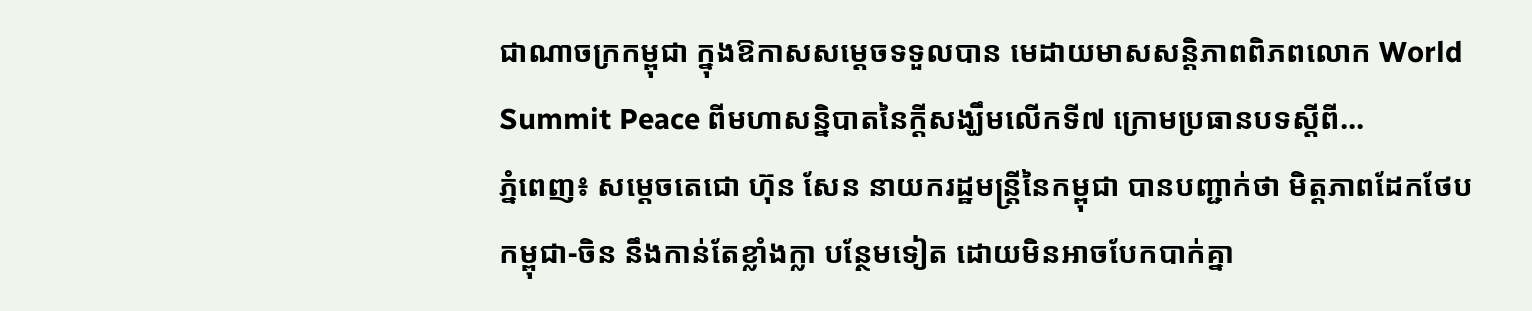ជាណាចក្រកម្ពុជា ក្នុងឱកាសសម្តេចទទួលបាន មេដាយមាសសន្តិភាពពិភពលោក World Summit Peace ពីមហាសន្និបាតនៃក្តីសង្ឃឹមលើកទី៧ ក្រោមប្រធានបទស្តីពី...
ភ្នំពេញ៖ សម្តេចតេជោ ហ៊ុន សែន នាយករដ្ឋមន្រ្តីនៃកម្ពុជា បានបញ្ជាក់ថា មិត្តភាពដែកថែប កម្ពុជា-ចិន នឹងកាន់តែខ្លាំងក្លា បន្ថែមទៀត ដោយមិនអាចបែកបាក់គ្នា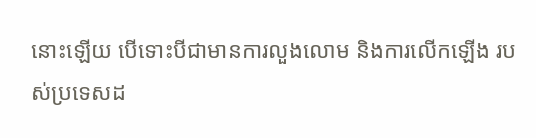នោះឡើយ បើទោះបីជាមានការលួងលោម និងការលើកឡើង របស់ប្រទេសដ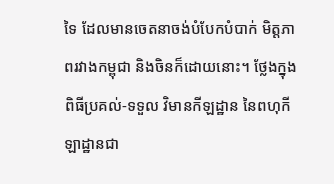ទៃ ដែលមានចេតនាចង់បំបែកបំបាក់ មិត្តភាពរវាងកម្ពុជា និងចិនក៏ដោយនោះ។ ថ្លែងក្នុងពិធីប្រគល់-ទទួល វិមានកីឡដ្ឋាន នៃពហុកីឡាដ្ឋានជា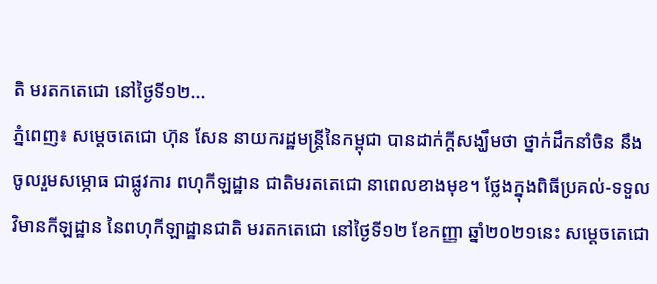តិ មរតកតេជោ នៅថ្ងៃទី១២...
ភ្នំពេញ៖ សម្ដេចតេជោ ហ៊ុន សែន នាយករដ្ឋមន្រ្តីនៃកម្ពុជា បានដាក់ក្ដីសង្ឃឹមថា ថ្នាក់ដឹកនាំចិន នឹងចូលរួមសម្ភោធ ជាផ្លូវការ ពហុកីឡដ្ឋាន ជាតិមរតតេជោ នាពេលខាងមុខ។ ថ្លែងក្នុងពិធីប្រគល់-ទទួល វិមានកីឡដ្ឋាន នៃពហុកីឡាដ្ឋានជាតិ មរតកតេជោ នៅថ្ងៃទី១២ ខែកញ្ញា ឆ្នាំ២០២១នេះ សម្ដេចតេជោ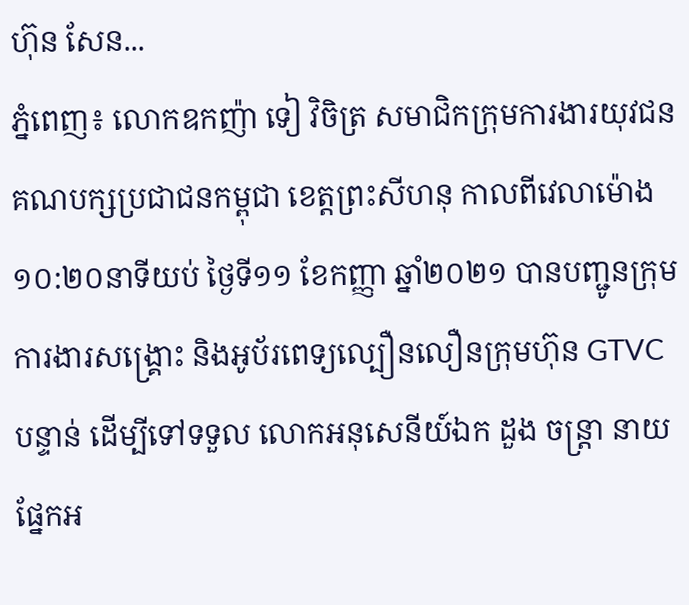ហ៊ុន សែន...
ភ្នំពេញ៖ លោកឧកញ៉ា ទៀ វិចិត្រ សមាជិកក្រុមការងារយុវជន គណបក្សប្រជាជនកម្ពុជា ខេត្តព្រះសីហនុ កាលពីវេលាម៉ោង១០:២០នាទីយប់ ថ្ងៃទី១១ ខែកញ្ញា ឆ្នាំ២០២១ បានបញ្ជូនក្រុមការងារសង្គ្រោះ និងអូប័រពេទ្យល្បឿនលឿនក្រុមហ៊ុន GTVC បន្ទាន់ ដើម្បីទៅទទួល លោកអនុសេនីយ៍ឯក ដួង ចន្រ្តា នាយផ្នែកអ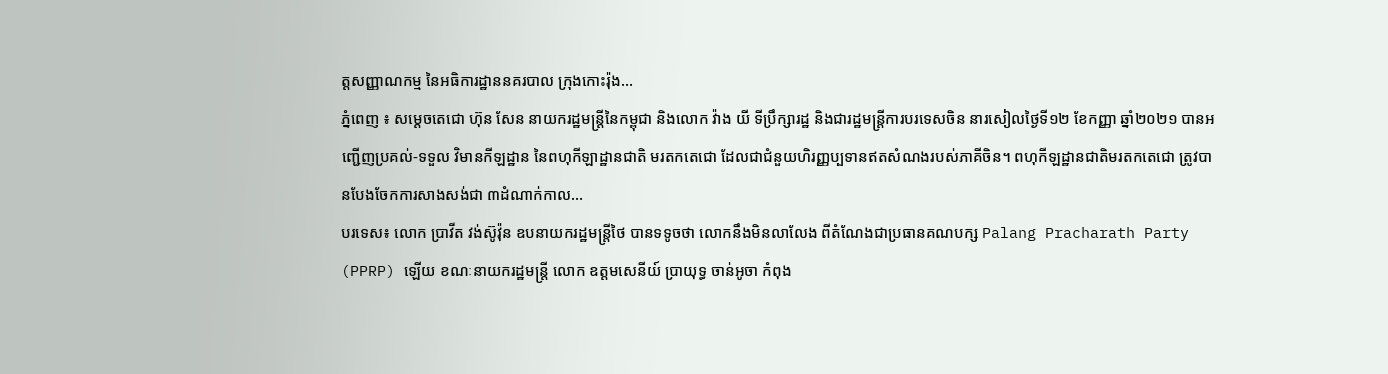ត្តសញ្ញាណកម្ម នៃអធិការដ្ឋាននគរបាល ក្រុងកោះរ៉ុង...
ភ្នំពេញ ៖ សម្តេចតេជោ ហ៊ុន សែន នាយករដ្ឋមន្ដ្រីនៃកម្ពុជា និងលោក វ៉ាង យី ទីប្រឹក្សារដ្ឋ និងជារដ្ឋមន្ត្រីការបរទេសចិន នារសៀលថ្ងៃទី១២ ខែកញ្ញា ឆ្នាំ២០២១ បានអញ្ជើញប្រគល់-ទទួល វិមានកីឡដ្ឋាន នៃពហុកីឡាដ្ឋានជាតិ មរតកតេជោ ដែលជាជំនួយហិរញ្ញប្បទានឥតសំណងរបស់ភាគីចិន។ ពហុកីឡដ្ឋានជាតិមរតកតេជោ ត្រូវបានបែងចែកការសាងសង់ជា ៣ដំណាក់កាល...
បរទេស៖ លោក ប្រាវីត វង់ស៊ូវ៉ុន ឧបនាយករដ្ឋមន្រ្តីថៃ បានទទូចថា លោកនឹងមិនលាលែង ពីតំណែងជាប្រធានគណបក្ស Palang Pracharath Party (PPRP) ឡើយ ខណៈនាយករដ្ឋមន្ត្រី លោក ឧត្តមសេនីយ៍ ប្រាយុទ្ធ ចាន់អូចា កំពុង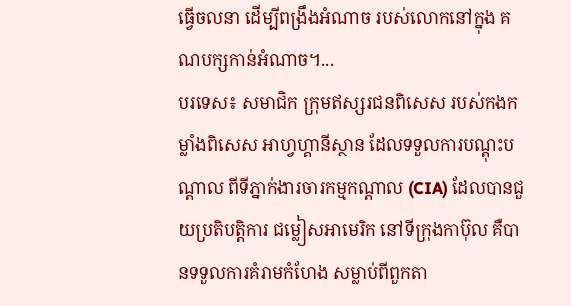ធ្វើចលនា ដើម្បីពង្រឹងអំណាច របស់លោកនៅក្នុង គណបក្សកាន់អំណាច។...
បរទេស៖ សមាជិក ក្រុមឥស្សរជនពិសេស របស់កងកម្លាំងពិសេស អាហ្វហ្គានីស្ថាន ដែលទទួលការបណ្តុះបណ្តាល ពីទីភ្នាក់ងារចារកម្មកណ្តាល (CIA) ដែលបានជួយប្រតិបត្តិការ ជម្លៀសអាមេរិក នៅទីក្រុងកាប៊ុល គឺបានទទួលការគំរាមកំហែង សម្លាប់ពីពួកតា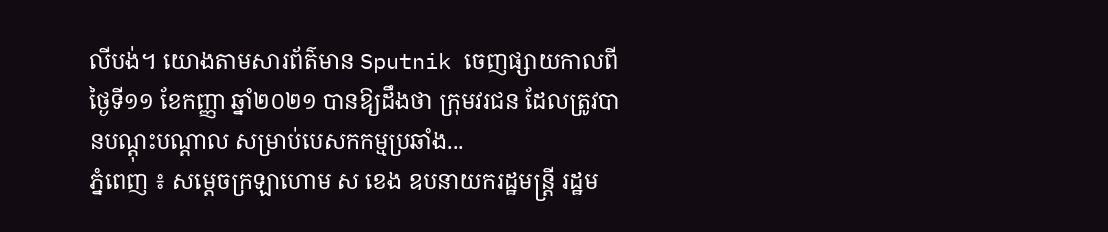លីបង់។ យោងតាមសារព័ត៌មាន Sputnik ចេញផ្សាយកាលពីថ្ងៃទី១១ ខែកញ្ញា ឆ្នាំ២០២១ បានឱ្យដឹងថា ក្រុមវរជន ដែលត្រូវបានបណ្តុះបណ្តាល សម្រាប់បេសកកម្មប្រឆាំង...
ភ្នំពេញ ៖ សម្ដេចក្រឡាហោម ស ខេង ឧបនាយករដ្ឋមន្ដ្រី រដ្ឋម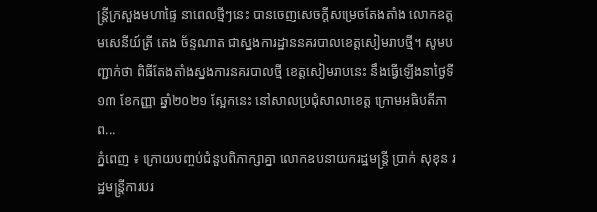ន្ដ្រីក្រសួងមហាផ្ទៃ នាពេលថ្មីៗនេះ បានចេញសេចក្តីសម្រេចតែងតាំង លោកឧត្តមសេនីយ៍ត្រី តេង ច័ន្ទណាត ជាស្នងការដ្ឋាននគរបាលខេត្តសៀមរាបថ្មី។ សូមបញ្ជាក់ថា ពិធីតែងតាំងស្នងការនគរបាលថ្មី ខេត្តសៀមរាបនេះ នឹងធ្វើឡើងនាថ្ងៃទី១៣ ខែកញ្ញា ឆ្នាំ២០២១ ស្អែកនេះ នៅសាលប្រជុំសាលាខេត្ត ក្រោមអធិបតីភាព...
ភ្នំពេញ ៖ ក្រោយបញ្ចប់ជំនួបពិភាក្សាគ្នា លោកឧបនាយករដ្ឋមន្រ្តី ប្រាក់ សុខុន រដ្ឋមន្រ្តីការបរ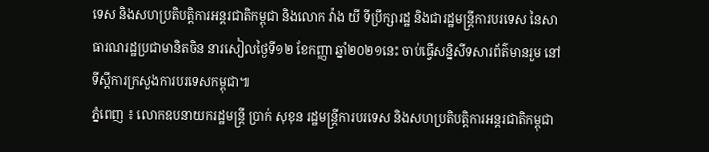ទេស និងសហប្រតិបត្តិការអន្តរជាតិកម្ពុជា និងលោក វ៉ាង យី ទីប្រឹក្សារដ្ឋ និងជារដ្ឋមន្ត្រីការបរទេស នៃសាធារណរដ្ឋប្រជាមានិតចិន នារសៀលថ្ងៃទី១២ ខែកញ្ញា ឆ្នាំ២០២១នេះ ចាប់ធ្វើសន្និសីទសារព័ត៌មានរួម នៅទីស្តីការក្រសួងការបរទេសកម្ពុជា៕
ភ្នំពេញ ៖ លោកឧបនាយករដ្ឋមន្រ្តី ប្រាក់ សុខុន រដ្ឋមន្រ្តីការបរទេស និងសហប្រតិបត្តិការអន្តរជាតិកម្ពុជា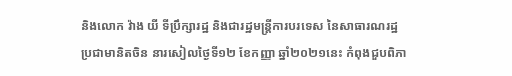និងលោក វ៉ាង យី ទីប្រឹក្សារដ្ឋ និងជារដ្ឋមន្ត្រីការបរទេស នៃសាធារណរដ្ឋប្រជាមានិតចិន នារសៀលថ្ងៃទី១២ ខែកញ្ញា ឆ្នាំ២០២១នេះ កំពុងជួបពិភា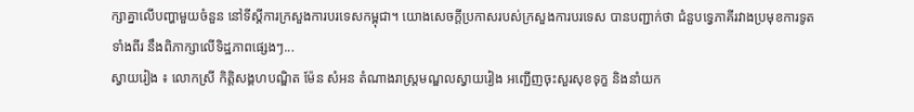ក្សាគ្នាលើបញ្ហាមួយចំនួន នៅទីស្តីការក្រសួងការបរទេសកម្ពុជា។ យោងសេចក្តីប្រកាសរបស់ក្រសួងការបរទេស បានបញ្ជាក់ថា ជំនួបទ្វេភាគីរវាងប្រមុខការទូតទាំងពីរ នឹងពិភាក្សាលើទិដ្ឋភាពផ្សេងៗ...
ស្វាយរៀង ៖ លោកស្រី កិត្តិសង្គហបណ្ឌិត ម៉ែន សំអន តំណាងរាស្ត្រមណ្ឌលស្វាយរៀង អញ្ជើញចុះសួរសុខទុក្ខ និងនាំយក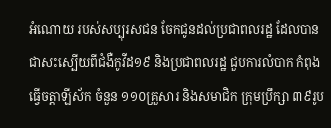អំណោយ របស់សប្បុរសជន ចែកជូនដល់ប្រជាពលរដ្ឋ ដែលបានជាសះស្បើយពីជំងឺកូវីដ១៩ និងប្រជាពលរដ្ឋ ជួបការលំបាក កំពុងធ្វើចត្តាឡីស័ក ចំនួន ១១០គ្រួសារ និងសមាជិក ក្រុមប្រឹក្សា ៣៩រូប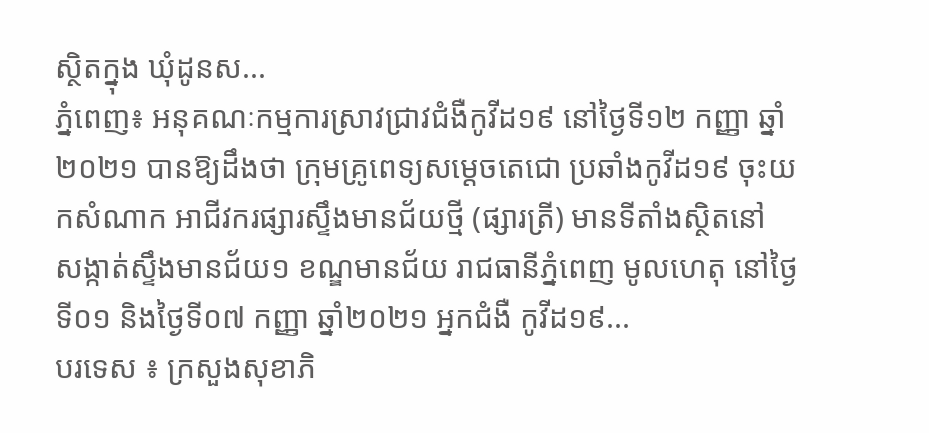ស្ថិតក្នុង ឃុំដូនស...
ភ្នំពេញ៖ អនុគណៈកម្មការស្រាវជ្រាវជំងឺកូវីដ១៩ នៅថ្ងៃទី១២ កញ្ញា ឆ្នាំ២០២១ បានឱ្យដឹងថា ក្រុមគ្រូពេទ្យសម្ដេចតេជោ ប្រឆាំងកូវីដ១៩ ចុះយកសំណាក អាជីវករផ្សារស្ទឹងមានជ័យថ្មី (ផ្សារត្រី) មានទីតាំងស្ថិតនៅ សង្កាត់ស្ទឹងមានជ័យ១ ខណ្ឌមានជ័យ រាជធានីភ្នំពេញ មូលហេតុ នៅថ្ងៃទី០១ និងថ្ងៃទី០៧ កញ្ញា ឆ្នាំ២០២១ អ្នកជំងឺ កូវីដ១៩...
បរទេស ៖ ក្រសួងសុខាភិ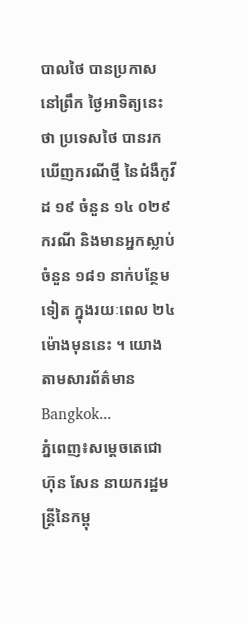បាលថៃ បានប្រកាសនៅព្រឹក ថ្ងៃអាទិត្យនេះថា ប្រទេសថៃ បានរកឃើញករណីថ្មី នៃជំងឺកូវីដ ១៩ ចំនួន ១៤ ០២៩ ករណី និងមានអ្នកស្លាប់ចំនួន ១៨១ នាក់បន្ថែមទៀត ក្នុងរយៈពេល ២៤ ម៉ោងមុននេះ ។ យោងតាមសារព័ត៌មាន Bangkok...
ភ្នំពេញ៖សម្ដេចតេជោ ហ៊ុន សែន នាយករដ្ឋមន្ត្រីនៃកម្ពុ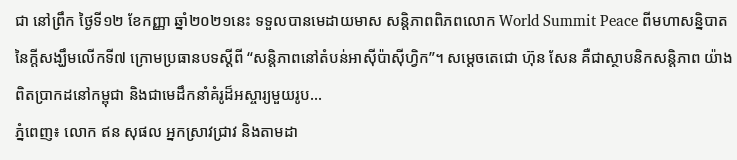ជា នៅព្រឹក ថ្ងៃទី១២ ខែកញ្ញា ឆ្នាំ២០២១នេះ ទទួលបានមេដាយមាស សន្តិភាពពិភពលោក World Summit Peace ពីមហាសន្និបាតនៃក្តីសង្ឃឹមលើកទី៧ ក្រោមប្រធានបទស្តីពី “សន្តិភាពនៅតំបន់អាស៊ីប៉ាស៊ីហ្វិក”។ សម្តេចតេជោ ហ៊ុន សែន គឺជាស្ថាបនិកសន្តិភាព យ៉ាងពិតប្រាកដនៅកម្ពុជា និងជាមេដឹកនាំគំរូដ៏អស្ចារ្យមួយរូប...
ភ្នំពេញ៖ លោក ឥន សុផល អ្នកស្រាវជ្រាវ និងតាមដា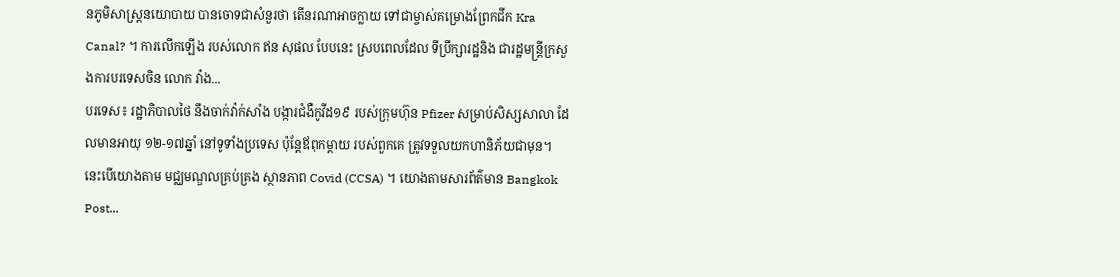នភូមិសាស្រ្តនយោបាយ បានចោទជាសំនួរថា តើនរណាអាចក្លាយ ទៅជាម្ចាស់គម្រោងព្រែកជីក Kra Canal? ។ ការលើកឡើង របស់លោក ឥន សុផល បែបនេះ ស្របពេលដែល ទីប្រឹក្សារដ្ឋនិង ជារដ្ឋមន្រ្តីក្រសួងការបរទេសចិន លោក វ៉ាង...
បរទេស៖ រដ្ឋាភិបាលថៃ នឹងចាក់វ៉ាក់សាំង បង្ការជំងឺកូវីដ១៩ របស់ក្រុមហ៊ុន Pfizer សម្រាប់សិស្សសាលា ដែលមានអាយុ ១២-១៧ឆ្នាំ នៅទូទាំងប្រទេស ប៉ុន្តែឪពុកម្តាយ របស់ពួកគេ ត្រូវទទួលយកហានិភ័យជាមុន។ នេះបើយោងតាម មជ្ឈមណ្ឌលគ្រប់គ្រង ស្ថានភាព Covid (CCSA) ។ យោងតាមសារព័ត៌មាន Bangkok Post...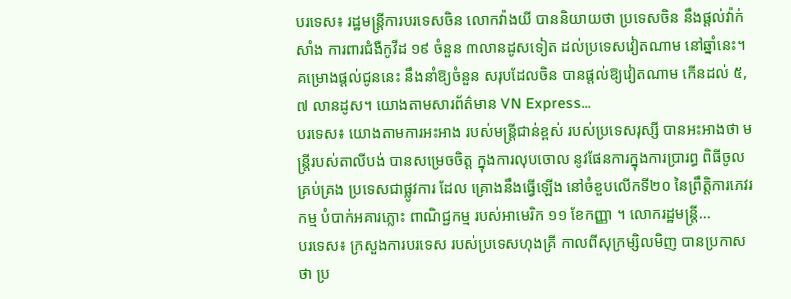បរទេស៖ រដ្ឋមន្ត្រីការបរទេសចិន លោកវ៉ាងយី បាននិយាយថា ប្រទេសចិន នឹងផ្តល់វ៉ាក់សាំង ការពារជំងឺកូវីដ ១៩ ចំនួន ៣លានដូសទៀត ដល់ប្រទេសវៀតណាម នៅឆ្នាំនេះ។ គម្រោងផ្តល់ជូននេះ នឹងនាំឱ្យចំនួន សរុបដែលចិន បានផ្តល់ឱ្យវៀតណាម កើនដល់ ៥,៧ លានដូស។ យោងតាមសារព័ត៌មាន VN Express...
បរទេស៖ យោងតាមការអះអាង របស់មន្ត្រីជាន់ខ្ពស់ របស់ប្រទេសរុស្សី បានអះអាងថា មន្ត្រីរបស់តាលីបង់ បានសម្រេចចិត្ត ក្នុងការលុបចោល នូវផែនការក្នុងការប្រារព្ធ ពិធីចូលគ្រប់គ្រង ប្រទេសជាផ្លូវការ ដែល គ្រោងនឹងធ្វើឡើង នៅចំខួបលើកទី២០ នៃព្រឹត្តិការភេវរកម្ម បំបាក់អគារភ្លោះ ពាណិជ្ជកម្ម របស់អាមេរិក ១១ ខែកញ្ញា ។ លោករដ្ឋមន្ត្រី...
បរទេស៖ ក្រសួងការបរទេស របស់ប្រទេសហុងគ្រី កាលពីសុក្រម្សិលមិញ បានប្រកាសថា ប្រ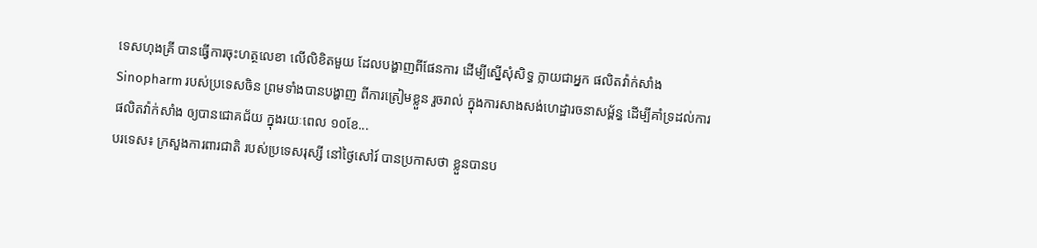ទេសហុងគ្រី បានធ្វើការចុះហត្ថលេខា លើលិខិតមួយ ដែលបង្ហាញពីផែនការ ដើម្បីស្នើសុំសិទ្ធ ក្លាយជាអ្នក ផលិតវ៉ាក់សាំង Sinopharm របស់ប្រទេសចិន ព្រមទាំងបានបង្ហាញ ពីការត្រៀមខ្លួន រួចរាល់ ក្នុងការសាងសង់ហេដ្ឋារចនាសម្ព័ន្ធ ដើម្បីគាំទ្រដល់ការផលិតវ៉ាក់សាំង ឲ្យបានជោគជ័យ ក្នុងរយៈពេល ១០ខែ...
បរទេស៖ ក្រសួងការពារជាតិ របស់ប្រទេសរុស្សី នៅថ្ងៃសៅរ៍ បានប្រកាសថា ខ្លួនបានប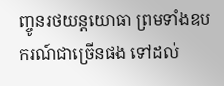ញ្ចូនរថយន្តយោធា ព្រមទាំងឧបករណ៍ជាច្រើនផង ទៅដល់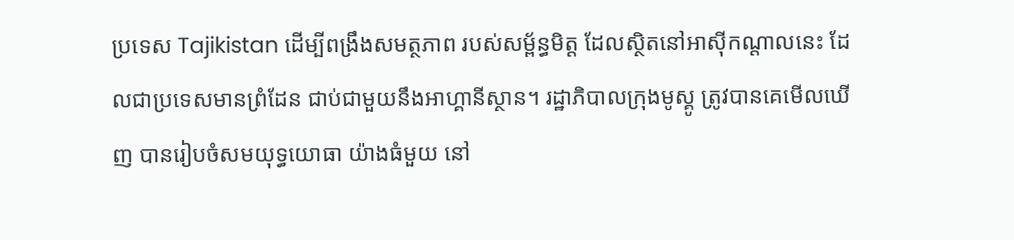ប្រទេស Tajikistan ដើម្បីពង្រឹងសមត្ថភាព របស់សម្ព័ន្ធមិត្ត ដែលស្ថិតនៅអាស៊ីកណ្តាលនេះ ដែលជាប្រទេសមានព្រំដែន ជាប់ជាមួយនឹងអាហ្គានីស្ថាន។ រដ្ឋាភិបាលក្រុងមូស្គូ ត្រូវបានគេមើលឃើញ បានរៀបចំសមយុទ្ធយោធា យ៉ាងធំមួយ នៅ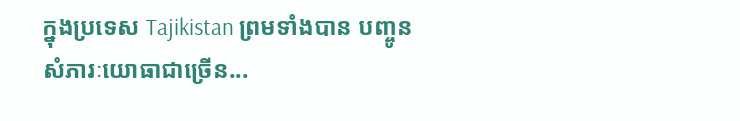ក្នុងប្រទេស Tajikistan ព្រមទាំងបាន បញ្ចូនសំភារៈយោធាជាច្រើន...